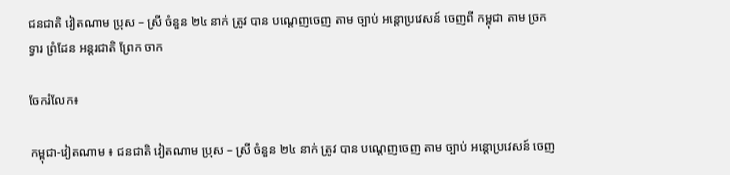ជនជាតិ វៀតណាម ប្រុស – ស្រី ចំនួន ២៤ នាក់ ត្រូវ បាន បណ្ដេញចេញ តាម ច្បាប់ អន្តោប្រវេសន៍ ចេញពី កម្ពុជា តាម ច្រក ទ្វារ ព្រំដែន អន្តរជាតិ ព្រែក ចាក

ចែករំលែក៖

កម្ពុជា-វៀតណាម ៖ ជនជាតិ វៀតណាម ប្រុស – ស្រី ចំនួន ២៤ នាក់ ត្រូវ បាន បណ្ដេញចេញ តាម ច្បាប់ អន្តោប្រវេសន៍ ចេញ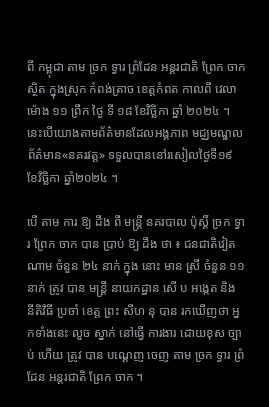ពី កម្ពុជា តាម ច្រក ទ្វារ ព្រំដែន អន្តរជាតិ ព្រែក ចាក ស្ថិត ក្នុងស្រុក កំពង់ត្រាច ខេត្តកំពត កាលពី វេលា ម៉ោង ១១ ព្រឹក ថ្ងៃ ទី ១៨ ខែវិច្ឆិកា ឆ្នាំ ២០២៤ ។ នេះបើយោងតាមព័ត៌មានដែលអង្គភាព មជ្ឈមណ្ឌលព័ត៌មាន«នគរវត្ត» ទទួលបាននៅរសៀលថ្ងៃទី១៩ ខែវិច្ឆិកា ឆ្នាំ២០២៤ ។

បើ តាម ការ ឱ្យ ដឹង ពី មន្ត្រី នគរបាល ប៉ុស្តិ៍ ច្រក ទ្វារ ព្រែក ចាក បាន ប្រាប់ ឱ្យ ដឹង ថា ៖ ជនជាតិវៀត ណាម ចំនួន ២៤ នាក់ ក្នុង នោះ មាន ស្រី ចំនួន ១១ នាក់ ត្រូវ បាន មន្ត្រី នាយកដ្ឋាន សើ ប អង្កេត និង នីតិវិធី ប្រចាំ ខេត្ត ព្រះ សីហ នុ បាន រកឃើញថា អ្នកទាំងនេះ លួច ស្នាក់ នៅធ្វើ ការងារ ដោយខុស ច្បាប់ ហើយ ត្រូវ បាន បណ្ដេញ ចេញ តាម ច្រក ទ្វារ ព្រំដែន អន្តរជាតិ ព្រែក ចាក ។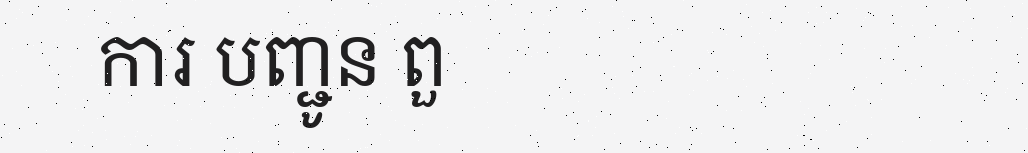ការ បញ្ជូន ពួ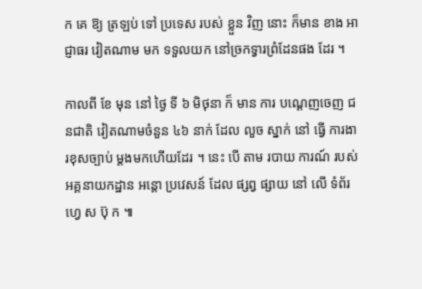ក គេ ឱ្យ ត្រឡប់ ទៅ ប្រទេស របស់ ខ្លួន វិញ នោះ ក៏មាន ខាង អាជ្ញាធរ វៀតណាម មក ទទួលយក នៅច្រកទ្វារព្រំដែនផង ដែរ ។

កាលពី ខែ មុន នៅ ថ្ងៃ ទី ៦ មិថុនា ក៏ មាន ការ បណ្ដេញចេញ ជនជាតិ វៀតណាមចំនួន ៤៦ នាក់ ដែល លួច ស្នាក់ នៅ ធ្វើ ការងារខុសច្បាប់ ម្ដងមកហើយដែរ ។ នេះ បើ តាម របាយ ការណ៍ របស់ អគ្គនាយកដ្ឋាន អន្តោ ប្រវេសន៍ ដែល ផ្សព្វ ផ្សាយ នៅ លើ ទំព័រ ហ្វេ ស ប៊ុ ក ៕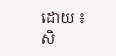ដោយ ៖ សិ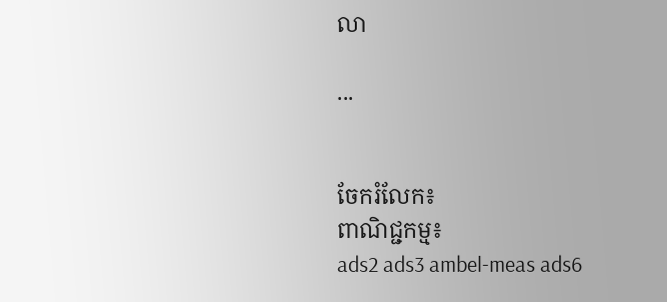លា

...


ចែករំលែក៖
ពាណិជ្ជកម្ម៖
ads2 ads3 ambel-meas ads6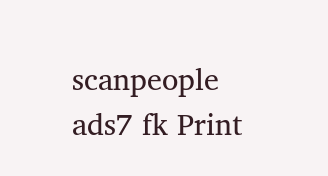scanpeople ads7 fk Print